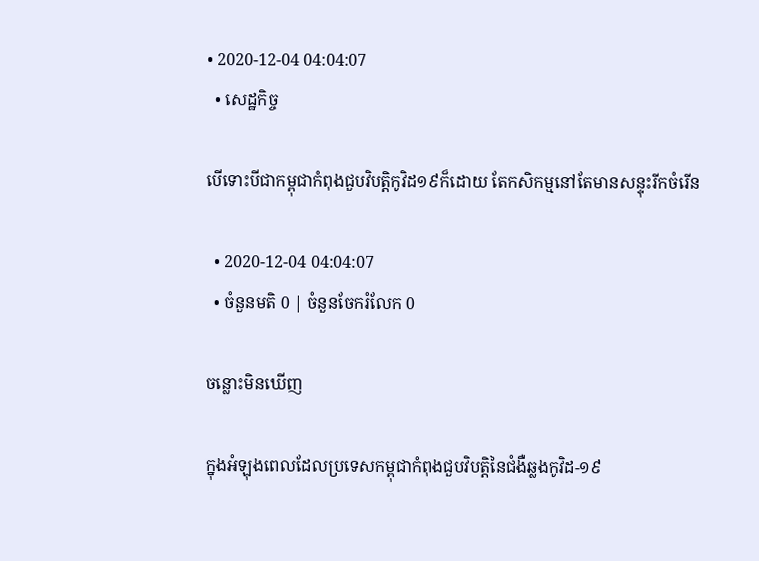• 2020-12-04 04:04:07
  • សេដ្ឋកិច្ច

បើទោះបីជាកម្ពុជាកំពុងជួបវិបត្តិកូវិដ១៩ក៏ដោយ តែកសិកម្មនៅតែមានសន្ទុះរីកចំរើន

  • 2020-12-04 04:04:07
  • ចំនួនមតិ 0 | ចំនួនចែករំលែក 0

ចន្លោះមិនឃើញ

ក្នុងអំឡុងពេលដែលប្រទេសកម្ពុជាកំពុងជួបវិបត្តិនៃជំងឺឆ្លងកូវិដ-១៩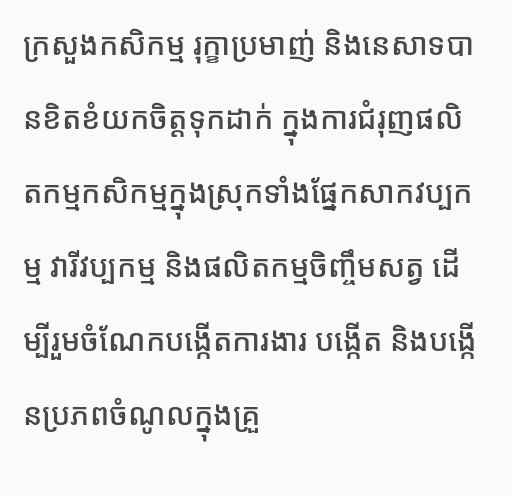ក្រសួងកសិកម្ម រុក្ខាប្រមាញ់ និងនេសាទបានខិតខំយកចិត្តទុកដាក់ ក្នុងការជំរុញផលិតកម្មកសិកម្មក្នុងស្រុកទាំងផ្នែកសាកវប្បកម្ម វារីវប្បកម្ម និងផលិតកម្មចិញ្ចឹមសត្វ ដើម្បីរួមចំណែកបង្កើតការងារ បង្កើត និងបង្កើនប្រភពចំណូលក្នុងគ្រួ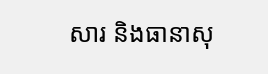សារ និងធានាសុ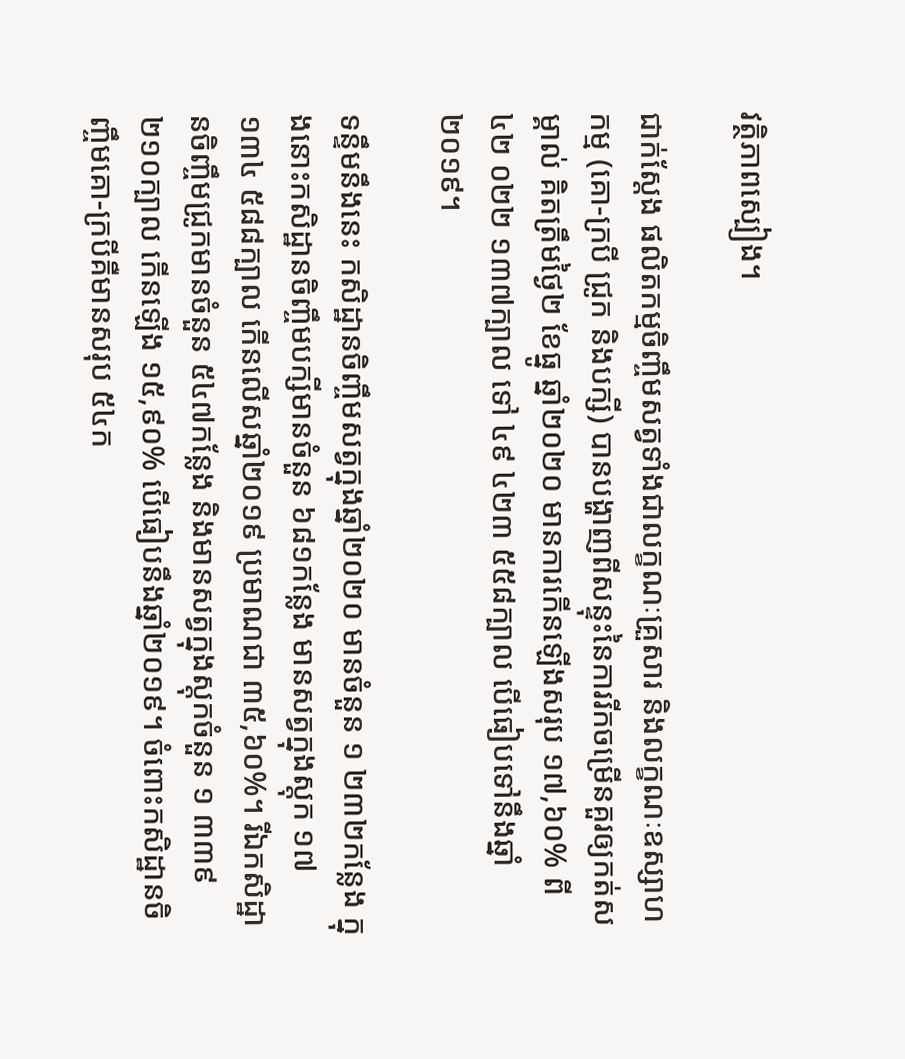វត្ថិភាពស្បៀង។

ជាក់ស្តែង ផលិតកម្មចិញ្ចឹមសត្វទាំងជាលក្ខណៈគ្រួសារ និងលក្ខណៈឧស្សាហកម្ម (គោ-ក្របី ជ្រូក និងបក្សី) បានបង្ហាញពីសន្ទុះនៃការរីកចម្រើនគួរឲ្យកត់សម្គាល់ គិតត្រឹមថ្ងៃ២ ខែធ្នូ ឆ្នាំ២០២០ មានការកើនឡើងសរុប ១៧,៦០% ពី ៤២ ០២២ ១៣៧ក្បាល ទៅ ៤៩ ៤២៣ ៥៥៨ក្បាល បើធៀបទៅនឹងឆ្នាំ២០១៩។

ទន្ទឹមនឹងនេះ កសិដ្ឋានចិញ្ចឹមសត្វក្នុងឆ្នាំ២០២០ មានចំនួន ១ ២៣២កន្លែង ក្នុងនោះកសិដ្ឋានចិញ្ចឹមបក្សីមានចំនួន ៦៨១កន្លែង មានសត្វក្នុងស្តុក ១៧ ១៣៤ ៥៨៨ក្បាល កើនលើសឆ្នាំ២០១៩ ប្រមាណជា ៣៥,៦០%។ រីឯកសិដ្ឋានចិញ្ចឹមជ្រូកមានចំនួន ៥៤៧កន្លែង និងមានសត្វក្នុងស្តុកចំនួន ១ ៣៣៩ ២១០ក្បាល កើនឡើង ១៥,៩០% បើធៀបនឹងឆ្នាំ២០១៩។ ចំពោះកសិដ្ឋានចិញ្ចឹមគោ-ក្របីគឺមានសរុប ៥៤ក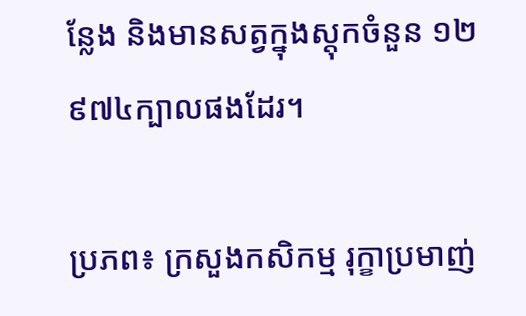ន្លែង និងមានសត្វក្នុងស្តុកចំនួន ១២ ៩៧៤ក្បាលផងដែរ។

ប្រភព៖ ក្រសួងកសិកម្ម រុក្ខាប្រមាញ់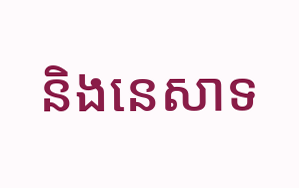និងនេសាទ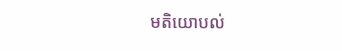មតិយោបល់